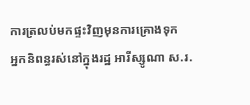ការត្រលប់មកផ្ទះវិញមុនការគ្រោងទុក
អ្នកនិពន្ធរស់នៅក្នុងរដ្ឋ អារីស្សូណា ស.រ.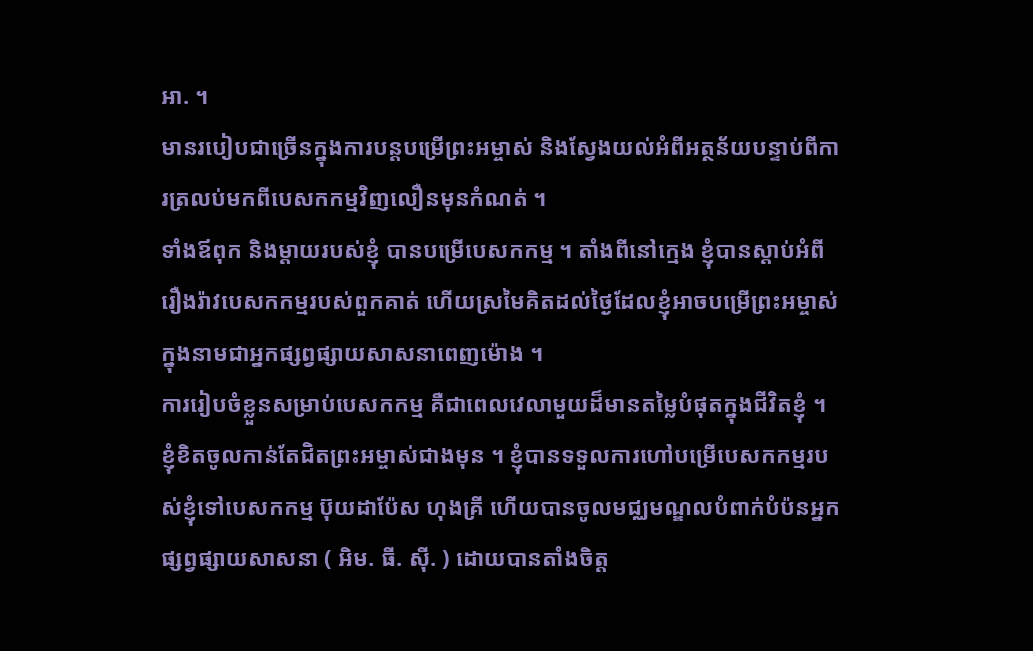អា. ។
មានរបៀបជាច្រើនក្នុងការបន្តបម្រើព្រះអម្ចាស់ និងស្វែងយល់អំពីអត្ថន័យបន្ទាប់ពីការត្រលប់មកពីបេសកកម្មវិញលឿនមុនកំណត់ ។
ទាំងឪពុក និងម្តាយរបស់ខ្ញុំ បានបម្រើបេសកកម្ម ។ តាំងពីនៅក្មេង ខ្ញុំបានស្តាប់អំពីរឿងរ៉ាវបេសកកម្មរបស់ពួកគាត់ ហើយស្រមៃគិតដល់ថ្ងៃដែលខ្ញុំអាចបម្រើព្រះអម្ចាស់ក្នុងនាមជាអ្នកផ្សព្វផ្សាយសាសនាពេញម៉ោង ។
ការរៀបចំខ្លួនសម្រាប់បេសកកម្ម គឺជាពេលវេលាមួយដ៏មានតម្លៃបំផុតក្នុងជីវិតខ្ញុំ ។ ខ្ញុំខិតចូលកាន់តែជិតព្រះអម្ចាស់ជាងមុន ។ ខ្ញុំបានទទួលការហៅបម្រើបេសកកម្មរបស់ខ្ញុំទៅបេសកកម្ម ប៊ុយដាប៉ែស ហុងគ្រី ហើយបានចូលមជ្ឈមណ្ឌលបំពាក់បំប៉នអ្នកផ្សព្វផ្សាយសាសនា ( អិម. ធី. ស៊ី. ) ដោយបានតាំងចិត្ត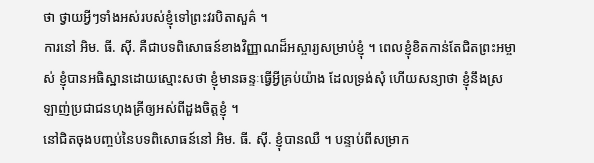ថា ថ្វាយអ្វីៗទាំងអស់របស់ខ្ញុំទៅព្រះវរបិតាសួគ៌ ។
ការនៅ អិម. ធី. ស៊ី. គឺជាបទពិសោធន៍ខាងវិញ្ញាណដ៏អស្ចារ្យសម្រាប់ខ្ញុំ ។ ពេលខ្ញុំខិតកាន់តែជិតព្រះអម្ចាស់ ខ្ញុំបានអធិស្ឋានដោយស្មោះសថា ខ្ញុំមានឆន្ទៈធ្វើអ្វីគ្រប់យ៉ាង ដែលទ្រង់សុំ ហើយសន្យាថា ខ្ញុំនឹងស្រឡាញ់ប្រជាជនហុងគ្រីឲ្យអស់ពីដួងចិត្តខ្ញុំ ។
នៅជិតចុងបញ្ចប់នៃបទពិសោធន៍នៅ អិម. ធី. ស៊ី. ខ្ញុំបានឈឺ ។ បន្ទាប់ពីសម្រាក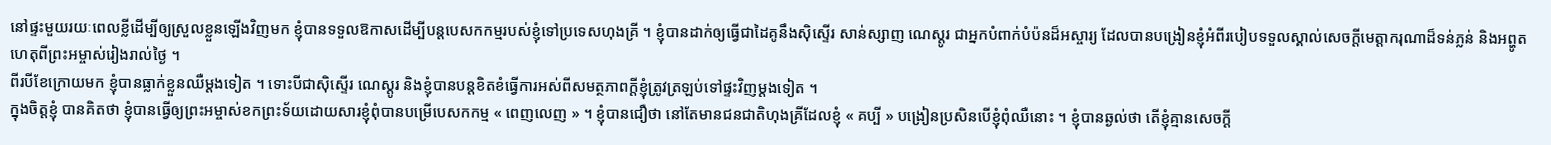នៅផ្ទះមួយរយៈពេលខ្លីដើម្បីឲ្យស្រួលខ្លួនឡើងវិញមក ខ្ញុំបានទទួលឱកាសដើម្បីបន្តបេសកកម្មរបស់ខ្ញុំទៅប្រទេសហុងគ្រី ។ ខ្ញុំបានដាក់ឲ្យធ្វើជាដៃគូនឹងស៊ិស្ទើរ សាន់ស្សាញ ណេស្តូរ ជាអ្នកបំពាក់បំប៉នដ៏អស្ចារ្យ ដែលបានបង្រៀនខ្ញុំអំពីរបៀបទទួលស្គាល់សេចក្តីមេត្តាករុណាដ៏ទន់ភ្លន់ និងអព្ហូតហេតុពីព្រះអម្ចាស់រៀងរាល់ថ្ងៃ ។
ពីរបីខែក្រោយមក ខ្ញុំបានធ្លាក់ខ្លួនឈឺម្តងទៀត ។ ទោះបីជាស៊ិស្ទើរ ណេស្តូរ និងខ្ញុំបានបន្តខិតខំធ្វើការអស់ពីសមត្ថភាពក្តីខ្ញុំត្រូវត្រឡប់ទៅផ្ទះវិញម្តងទៀត ។
ក្នុងចិត្តខ្ញុំ បានគិតថា ខ្ញុំបានធ្វើឲ្យព្រះអម្ចាស់ខកព្រះទ័យដោយសារខ្ញុំពុំបានបម្រើបេសកកម្ម « ពេញលេញ » ។ ខ្ញុំបានជឿថា នៅតែមានជនជាតិហុងគ្រីដែលខ្ញុំ « គប្បី » បង្រៀនប្រសិនបើខ្ញុំពុំឈឺនោះ ។ ខ្ញុំបានឆ្ងល់ថា តើខ្ញុំគ្មានសេចក្តី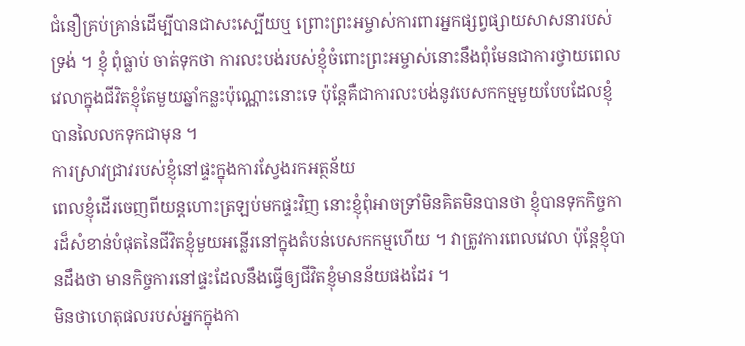ជំនឿគ្រប់គ្រាន់ដើម្បីបានជាសះស្បើយឬ ព្រោះព្រះអម្ចាស់ការពារអ្នកផ្សព្វផ្សាយសាសនារបស់ទ្រង់ ។ ខ្ញុំ ពុំធ្លាប់ ចាត់ទុកថា ការលះបង់របស់ខ្ញុំចំពោះព្រះអម្ចាស់នោះនឹងពុំមែនជាការថ្វាយពេលវេលាក្នុងជីវិតខ្ញុំតែមួយឆ្នាំកន្លះប៉ុណ្ណោះនោះទេ ប៉ុន្តែគឺជាការលះបង់នូវបេសកកម្មមួយបែបដែលខ្ញុំបានលៃលកទុកជាមុន ។
ការស្រាវជ្រាវរបស់ខ្ញុំនៅផ្ទះក្នុងការស្វែងរកអត្ថន័យ
ពេលខ្ញុំដើរចេញពីយន្តហោះត្រឡប់មកផ្ទះវិញ នោះខ្ញុំពុំអាចទ្រាំមិនគិតមិនបានថា ខ្ញុំបានទុកកិច្ចការដ៏សំខាន់បំផុតនៃជីវិតខ្ញុំមួយអន្លើរនៅក្នុងតំបន់បេសកកម្មហើយ ។ វាត្រូវការពេលវេលា ប៉ុន្តែខ្ញុំបានដឹងថា មានកិច្ចការនៅផ្ទះដែលនឹងធ្វើឲ្យជីវិតខ្ញុំមានន័យផងដែរ ។
មិនថាហេតុផលរបស់អ្នកក្នុងកា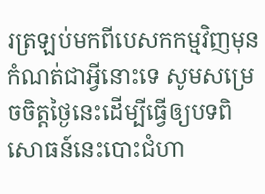រត្រឡប់មកពីបេសកកម្មវិញមុនកំណត់ជាអ្វីនោះទេ សូមសម្រេចចិត្តថ្ងៃនេះដើម្បីធ្វើឲ្យបទពិសោធន៍នេះបោះជំហា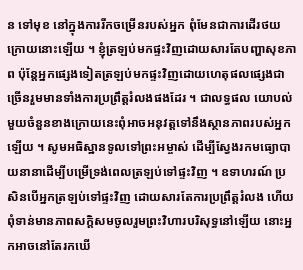ន ទៅមុខ នៅក្នុងការរីកចម្រើនរបស់អ្នក ពុំមែនជាការដើរថយក្រោយនោះឡើយ ។ ខ្ញុំត្រឡប់មកផ្ទះវិញដោយសារតែបញ្ហាសុខភាព ប៉ុន្តែអ្នកផ្សេងទៀតត្រឡប់មកផ្ទះវិញដោយហេតុផលផ្សេងជាច្រើនរួមមានទាំងការប្រព្រឹត្តរំលងផងដែរ ។ ជាលទ្ធផល យោបល់មួយចំនួនខាងក្រោយនេះពុំអាចអនុវត្តទៅនឹងស្ថានភាពរបស់អ្នកឡើយ ។ សូមអធិស្ឋានទូលទៅព្រះអម្ចាស់ ដើម្បីស្វែងរកមធ្យោបាយនានាដើម្បីបម្រើទ្រង់ពេលត្រឡប់ទៅផ្ទះវិញ ។ ឧទាហរណ៍ ប្រសិនបើអ្នកត្រឡប់ទៅផ្ទះវិញ ដោយសារតែការប្រព្រឹត្តរំលង ហើយពុំទាន់មានភាពសក្តិសមចូលរួមព្រះវិហារបរិសុទ្ធនៅឡើយ នោះអ្នកអាចនៅតែរកឃើ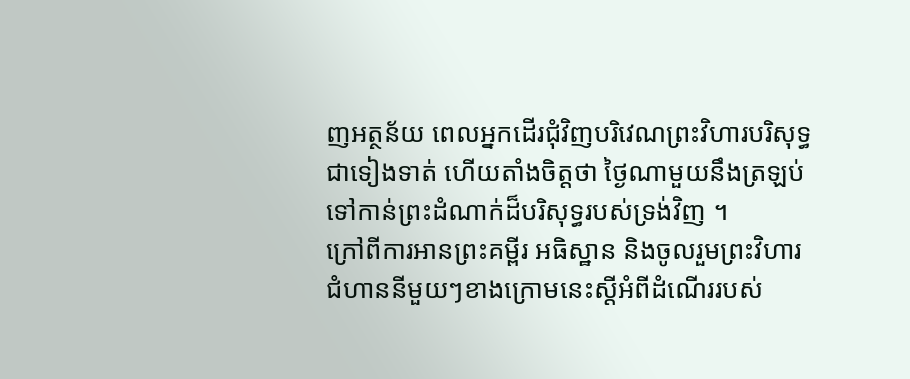ញអត្ថន័យ ពេលអ្នកដើរជុំវិញបរិវេណព្រះវិហារបរិសុទ្ធជាទៀងទាត់ ហើយតាំងចិត្តថា ថ្ងៃណាមួយនឹងត្រឡប់ទៅកាន់ព្រះដំណាក់ដ៏បរិសុទ្ធរបស់ទ្រង់វិញ ។
ក្រៅពីការអានព្រះគម្ពីរ អធិស្ឋាន និងចូលរួមព្រះវិហារ ជំហាននីមួយៗខាងក្រោមនេះស្តីអំពីដំណើររបស់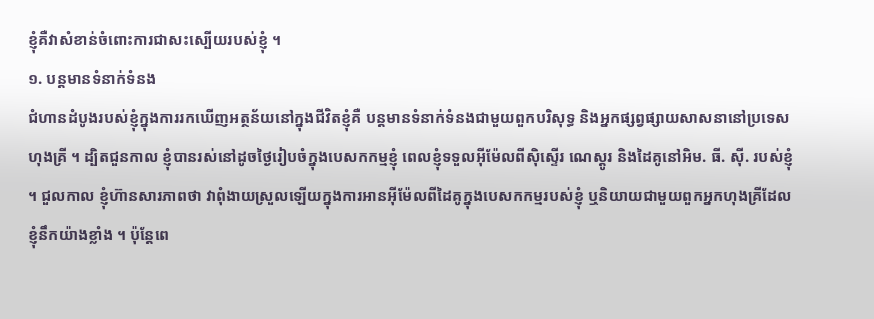ខ្ញុំគឺវាសំខាន់ចំពោះការជាសះស្បើយរបស់ខ្ញុំ ។
១. បន្តមានទំនាក់ទំនង
ជំហានដំបូងរបស់ខ្ញុំក្នុងការរកឃើញអត្ថន័យនៅក្នុងជីវិតខ្ញុំគឺ បន្តមានទំនាក់ទំនងជាមួយពួកបរិសុទ្ធ និងអ្នកផ្សព្វផ្សាយសាសនានៅប្រទេសហុងគ្រី ។ ដ្បិតជួនកាល ខ្ញុំបានរស់នៅដូចថ្ងៃរៀបចំក្នុងបេសកកម្មខ្ញុំ ពេលខ្ញុំទទួលអ៊ីម៉ែលពីស៊ិស្ទើរ ណេស្តូរ និងដៃគូនៅអិម. ធី. ស៊ី. របស់ខ្ញុំ ។ ជួលកាល ខ្ញុំហ៊ានសារភាពថា វាពុំងាយស្រួលឡើយក្នុងការអានអ៊ីម៉ែលពីដៃគូក្នុងបេសកកម្មរបស់ខ្ញុំ ឬនិយាយជាមួយពួកអ្នកហុងគ្រីដែលខ្ញុំនឹកយ៉ាងខ្លាំង ។ ប៉ុន្តែពេ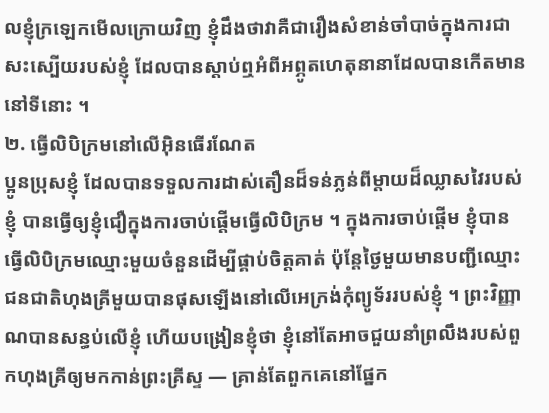លខ្ញុំក្រឡេកមើលក្រោយវិញ ខ្ញុំដឹងថាវាគឺជារឿងសំខាន់ចាំបាច់ក្នុងការជាសះស្បើយរបស់ខ្ញុំ ដែលបានស្តាប់ឮអំពីអព្ភូតហេតុនានាដែលបានកើតមាននៅទីនោះ ។
២. ធ្វើលិបិក្រមនៅលើអ៊ិនធើរណែត
ប្អូនប្រុសខ្ញុំ ដែលបានទទួលការដាស់តឿនដ៏ទន់ភ្លន់ពីម្តាយដ៏ឈ្លាសវៃរបស់ខ្ញុំ បានធ្វើឲ្យខ្ញុំជឿក្នុងការចាប់ផ្តើមធ្វើលិបិក្រម ។ ក្នុងការចាប់ផ្តើម ខ្ញុំបានធ្វើលិបិក្រមឈ្មោះមួយចំនួនដើម្បីផ្គាប់ចិត្តគាត់ ប៉ុន្តែថ្ងៃមួយមានបញ្ជីឈ្មោះជនជាតិហុងគ្រីមួយបានផុសឡើងនៅលើអេក្រង់កុំព្យូទ័ររបស់ខ្ញុំ ។ ព្រះវិញ្ញាណបានសន្ធប់លើខ្ញុំ ហើយបង្រៀនខ្ញុំថា ខ្ញុំនៅតែអាចជួយនាំព្រលឹងរបស់ពួកហុងគ្រីឲ្យមកកាន់ព្រះគ្រីស្ទ — គ្រាន់តែពួកគេនៅផ្នែក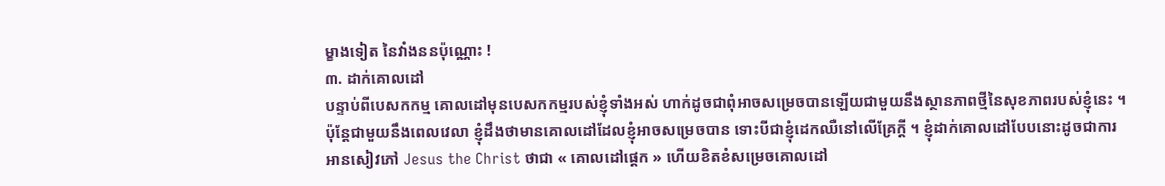ម្ខាងទៀត នៃវាំងននប៉ុណ្ណោះ !
៣. ដាក់គោលដៅ
បន្ទាប់ពីបេសកកម្ម គោលដៅមុនបេសកកម្មរបស់ខ្ញុំទាំងអស់ ហាក់ដូចជាពុំអាចសម្រេចបានឡើយជាមួយនឹងស្ថានភាពថ្មីនៃសុខភាពរបស់ខ្ញុំនេះ ។ ប៉ុន្តែជាមួយនឹងពេលវេលា ខ្ញុំដឹងថាមានគោលដៅដែលខ្ញុំអាចសម្រេចបាន ទោះបីជាខ្ញុំដេកឈឺនៅលើគ្រែក្តី ។ ខ្ញុំដាក់គោលដៅបែបនោះដូចជាការអានសៀវភៅ Jesus the Christ ថាជា « គោលដៅផ្តេក » ហើយខិតខំសម្រេចគោលដៅ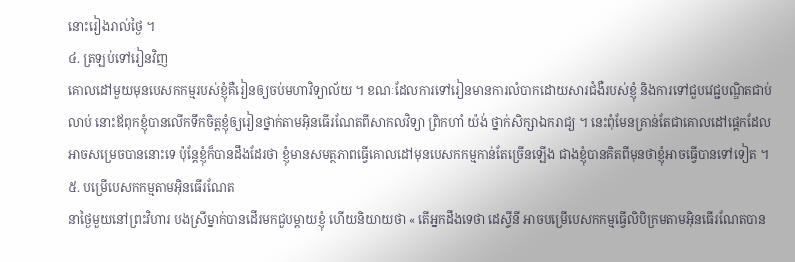នោះរៀងរាល់ថ្ងៃ ។
៤. ត្រឡប់ទៅរៀនវិញ
គោលដៅមួយមុនបេសកកម្មរបស់ខ្ញុំគឺរៀនឲ្យចប់មហាវិទ្យាល័យ ។ ខណៈដែលការទៅរៀនមានការលំបាកដោយសារជំងឺរបស់ខ្ញុំ និងការទៅជួបវេជ្ជបណ្ឌិតជាប់លាប់ នោះឪពុកខ្ញុំបានលើកទឹកចិត្តខ្ញុំឲ្យរៀនថ្នាក់តាមអ៊ិនធើរណែតពីសាកលវិទ្យា ព្រិកហាំ យ៉ង់ ថ្នាក់សិក្សាឯករាជ្យ ។ នេះពុំមែនគ្រាន់តែជាគោលដៅផ្ដេកដែលអាចសម្រេចបាននោះទេ ប៉ុន្តែខ្ញុំក៏បានដឹងដែរថា ខ្ញុំមានសមត្ថភាពធ្វើគោលដៅមុនបេសកកម្មកាន់តែច្រើនឡើង ជាងខ្ញុំបានគិតពីមុនថាខ្ញុំអាចធ្វើបានទៅទៀត ។
៥. បម្រើបេសកកម្មតាមអ៊ិនធើរណែត
នាថ្ងៃមួយនៅព្រះវិហារ បងស្រីម្នាក់បានដើរមកជួបម្តាយខ្ញុំ ហើយនិយាយថា « តើអ្នកដឹងទេថា ដេស្ទីនី អាចបម្រើបេសកកម្មធ្វើលិបិក្រមតាមអ៊ិនធើរណែតបាន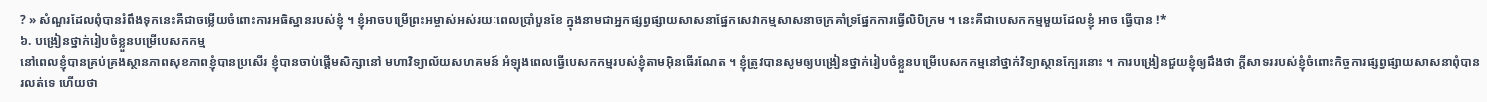? » សំណួរដែលពុំបានរំពឹងទុកនេះគឺជាចម្លើយចំពោះការអធិស្ឋានរបស់ខ្ញុំ ។ ខ្ញុំអាចបម្រើព្រះអម្ចាស់អស់រយៈពេលប្រាំបួនខែ ក្នុងនាមជាអ្នកផ្សព្វផ្សាយសាសនាផ្នែកសេវាកម្មសាសនាចក្រគាំទ្រផ្នែកការធ្វើលិបិក្រម ។ នេះគឺជាបេសកកម្មមួយដែលខ្ញុំ អាច ធ្វើបាន !*
៦. បង្រៀនថ្នាក់រៀបចំខ្លួនបម្រើបេសកកម្ម
នៅពេលខ្ញុំបានគ្រប់គ្រងស្ថានភាពសុខភាពខ្ញុំបានប្រសើរ ខ្ញុំបានចាប់ផ្តើមសិក្សានៅ មហាវិទ្យាល័យសហគមន៍ អំឡុងពេលធ្វើបេសកកម្មរបស់ខ្ញុំតាមអ៊ិនធើរណែត ។ ខ្ញុំត្រូវបានសូមឲ្យបង្រៀនថ្នាក់រៀបចំខ្លួនបម្រើបេសកកម្មនៅថ្នាក់វិទ្យាស្ថានក្បែរនោះ ។ ការបង្រៀនជួយខ្ញុំឲ្យដឹងថា ក្តីសាទររបស់ខ្ញុំចំពោះកិច្ចការផ្សព្វផ្សាយសាសនាពុំបានរលត់ទេ ហើយថា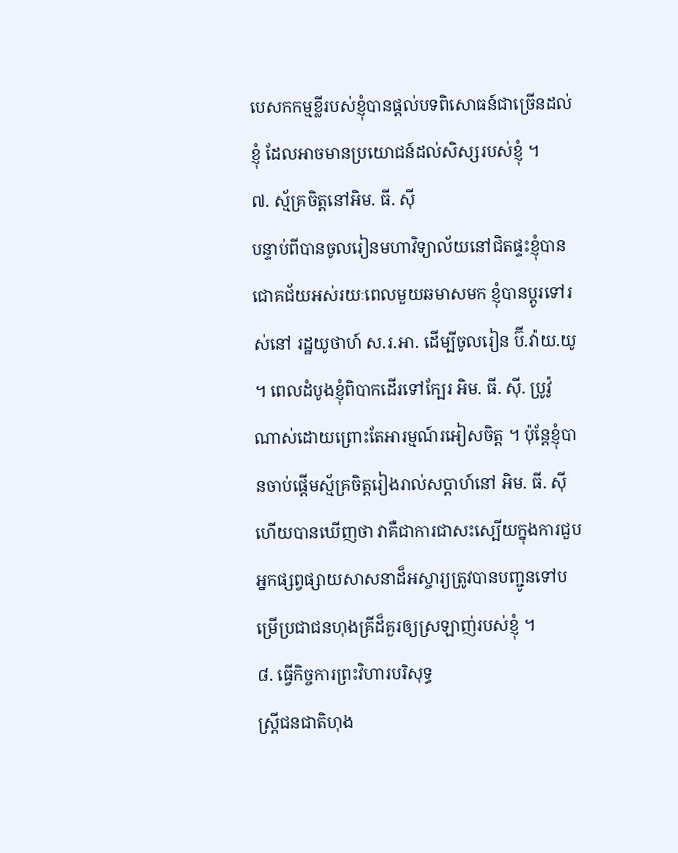បេសកកម្មខ្លីរបស់ខ្ញុំបានផ្តល់បទពិសោធន៍ជាច្រើនដល់ខ្ញុំ ដែលអាចមានប្រយោជន៍ដល់សិស្សរបស់ខ្ញុំ ។
៧. ស្ម័គ្រចិត្តនៅអិម. ធី. ស៊ី
បន្ទាប់ពីបានចូលរៀនមហាវិទ្យាល័យនៅជិតផ្ទះខ្ញុំបានជោគជ័យអស់រយៈពេលមួយឆមាសមក ខ្ញុំបានប្តូរទៅរស់នៅ រដ្ឋយូថាហ៍ ស.រ.អា. ដើម្បីចូលរៀន ប៊ី.វ៉ាយ.យូ ។ ពេលដំបូងខ្ញុំពិបាកដើរទៅក្បែរ អិម. ធី. ស៊ី. ប្រូវ៉ូ ណាស់ដោយព្រោះតែអារម្មណ៍រអៀសចិត្ត ។ ប៉ុន្តែខ្ញុំបានចាប់ផ្តើមស្ម័គ្រចិត្តរៀងរាល់សប្តាហ៍នៅ អិម. ធី. ស៊ី ហើយបានឃើញថា វាគឺជាការជាសះស្បើយក្នុងការជួបអ្នកផ្សព្វផ្សាយសាសនាដ៏អស្ចារ្យត្រូវបានបញ្ជូនទៅបម្រើប្រជាជនហុងគ្រីដ៏គួរឲ្យស្រឡាញ់របស់ខ្ញុំ ។
៨. ធ្វើកិច្ចការព្រះវិហារបរិសុទ្ធ
ស្ត្រីជនជាតិហុង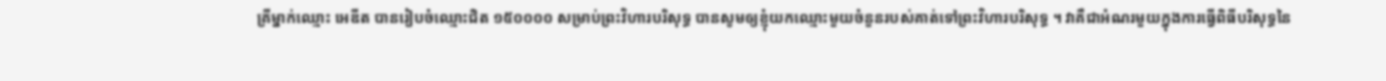គ្រីម្នាក់ឈ្មោះ អេឌីត បានរៀបចំឈ្មោះជិត ១៥០០០០ សម្រាប់ព្រះវិហារបរិសុទ្ធ បានសូមឲ្យខ្ញុំយកឈ្មោះមួយចំនួនរបស់គាត់ទៅព្រះវិហារបរិសុទ្ធ ។ វាគឺជាអំណរមួយក្នុងការធ្វើពិធីបរិសុទ្ធនៃ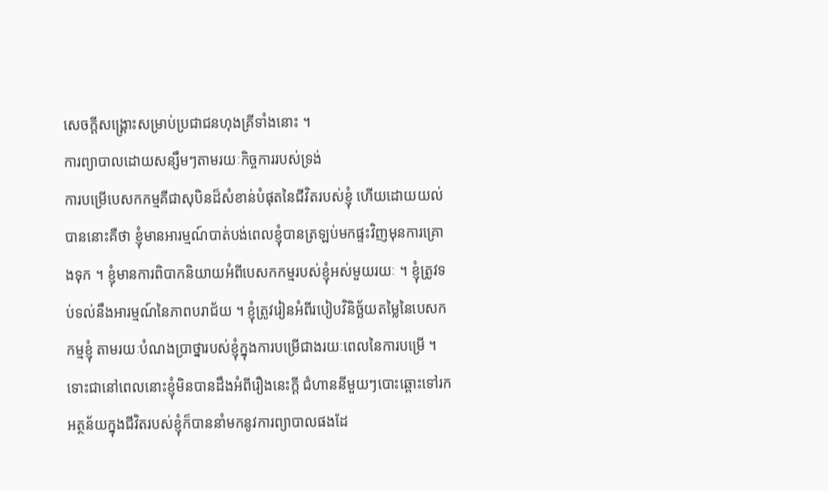សេចក្តីសង្គ្រោះសម្រាប់ប្រជាជនហុងគ្រីទាំងនោះ ។
ការព្យាបាលដោយសន្សឹមៗតាមរយៈកិច្ចការរបស់ទ្រង់
ការបម្រើបេសកកម្មគឺជាសុបិនដ៏សំខាន់បំផុតនៃជីវិតរបស់ខ្ញុំ ហើយដោយយល់បាននោះគឺថា ខ្ញុំមានអារម្មណ៍បាត់បង់ពេលខ្ញុំបានត្រឡប់មកផ្ទះវិញមុនការគ្រោងទុក ។ ខ្ញុំមានការពិបាកនិយាយអំពីបេសកកម្មរបស់ខ្ញុំអស់មួយរយៈ ។ ខ្ញុំត្រូវទប់ទល់នឹងអារម្មណ៍នៃភាពបរាជ័យ ។ ខ្ញុំត្រូវរៀនអំពីរបៀបវិនិច្ឆ័យតម្លៃនៃបេសកកម្មខ្ញុំ តាមរយៈបំណងប្រាថ្នារបស់ខ្ញុំក្នុងការបម្រើជាងរយៈពេលនៃការបម្រើ ។ ទោះជានៅពេលនោះខ្ញុំមិនបានដឹងអំពីរឿងនេះក្តី ជំហាននីមួយៗបោះឆ្ពោះទៅរកអត្ថន័យក្នុងជីវិតរបស់ខ្ញុំក៏បាននាំមកនូវការព្យាបាលផងដែ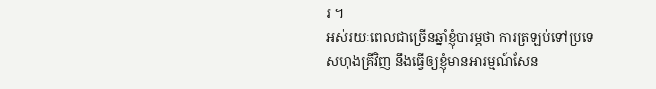រ ។
អស់រយៈពេលជាច្រើនឆ្នាំខ្ញុំបារម្ភថា ការត្រឡប់ទៅប្រទេសហុងគ្រីវិញ នឹងធ្វើឲ្យខ្ញុំមានអារម្មណ៍សែន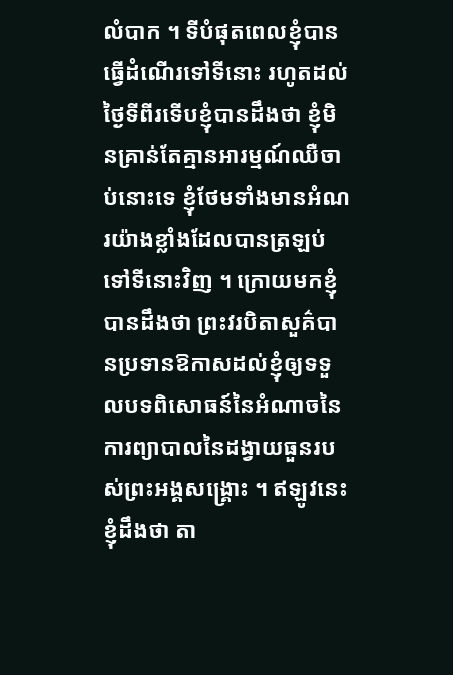លំបាក ។ ទីបំផុតពេលខ្ញុំបានធ្វើដំណើរទៅទីនោះ រហូតដល់ថ្ងៃទីពីរទើបខ្ញុំបានដឹងថា ខ្ញុំមិនគ្រាន់តែគ្មានអារម្មណ៍ឈឺចាប់នោះទេ ខ្ញុំថែមទាំងមានអំណរយ៉ាងខ្លាំងដែលបានត្រឡប់ទៅទីនោះវិញ ។ ក្រោយមកខ្ញុំបានដឹងថា ព្រះវរបិតាសួគ៌បានប្រទានឱកាសដល់ខ្ញុំឲ្យទទួលបទពិសោធន៍នៃអំណាចនៃការព្យាបាលនៃដង្វាយធួនរបស់ព្រះអង្គសង្គ្រោះ ។ ឥឡូវនេះ ខ្ញុំដឹងថា តា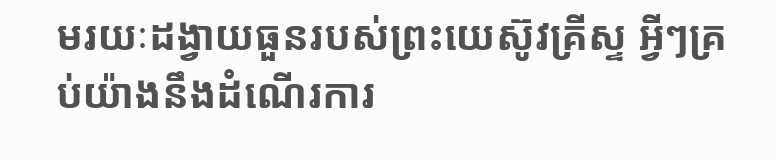មរយៈដង្វាយធួនរបស់ព្រះយេស៊ូវគ្រីស្ទ អ្វីៗគ្រប់យ៉ាងនឹងដំណើរការ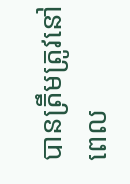បានត្រឹមត្រូវនៅពេល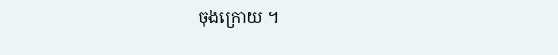ចុងក្រោយ ។